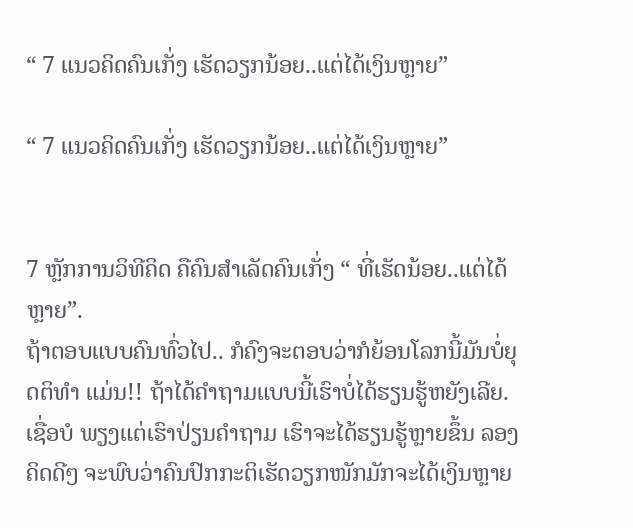“ 7 ແນວຄິດຄົນເກັ່ງ ເຮັດວຽກນ້ອຍ..ແຕ່ໄດ້ເງິນຫຼາຍ”

“ 7 ແນວຄິດຄົນເກັ່ງ ເຮັດວຽກນ້ອຍ..ແຕ່ໄດ້ເງິນຫຼາຍ”


7 ຫຼັກການວິທີຄິດ ຄືຄົນສຳເລັດຄົນເກັ່ງ “ ທີ່ເຮັດນ້ອຍ..ແຕ່ໄດ້ຫຼາຍ”.
ຖ້າຕອບແບບຄົນທົ່ວໄປ.. ກໍຄົງຈະຕອບວ່າກໍຍ້ອນໂລກນີ້ມັນບໍ່ຍຸດຕິທຳ ແມ່ນ!! ຖ້າໄດ້ຄຳຖາມແບບນີ້ເຮົາບໍ່ໄດ້ຮຽນຮູ້ຫຍັງເລີຍ.
ເຊື່ອບໍ ພຽງແຕ່ເຮົາປ່ຽນຄຳຖາມ ເຮົາຈະໄດ້ຮຽນຮູ້ຫຼາຍຂຶ້ນ ລອງຄິດດີໆ ຈະພົບວ່າຄົນປົກກະຕິເຮັດວຽກໜັກມັກຈະໄດ້ເງິນຫຼາຍ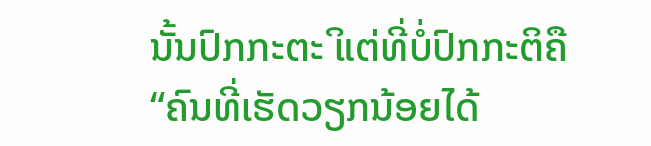ນັ້ນປົກກະຕະິ ແຕ່ທີ່ບໍ່ປົກກະຕິຄື “ຄົນທີ່ເຮັດວຽກນ້ອຍໄດ້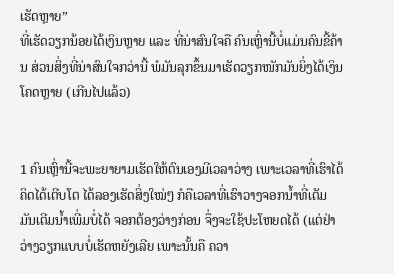ເຮັດຫຼາຍ”
ທີ່ເຮັດວຽກນ້ອຍໄດ້ເງິນຫຼາຍ ແລະ ທີ່ນ່າສົນໃຈຄື ຄົນເຫຼົ່ານີ້ບໍ່ແມ່ນຄົນຂີ້ຄ້ານ ສ່ວນສິ່ງທີ່ນ່າສົນໃຈກວ່ານີ້ ພໍມັນລຸກຂຶ້ນມາເຮັດວຽກໜັກມັນຍິ່ງໄດ້ເງິນໂຄດຫຼາຍ (ເກີນໄປແລ້ວ)


1 ຄົນເຫຼົ່ານີ້ຈະພະຍາຍາມເຮັດໃຫ້ຕົນເອງມີເວລາວ່າງ ເພາະເວລາທີ່ເຮົາໄດ້ຄິດໄດ້ເຕີບໂຕ ໄດ້ລອງເຮັດສິ່ງໃໝ່ໆ ກໍຄືເວລາທີ່ເຮົາວາງຈອກນໍ້າທີ່ເຕັມ ມັນເຕີມນໍ້າເພີ່ມບໍ່ໄດ້ ຈອກຕ້ອງວ່າງກ່ອນ ຈຶ່ງຈະໃຊ້ປະໂຫຍດໄດ້ (ແຕ່ຢ່າ ວ່າງວຽກແບບບໍ່ເຮັດຫຍັງເລີຍ ເພາະນັ້ນຄື ຄວາ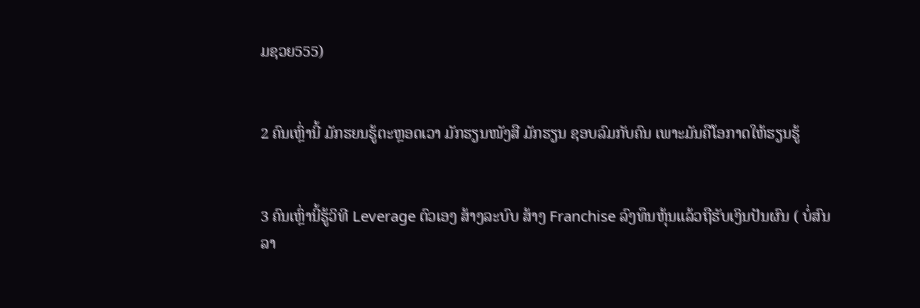ມຊວຍ555)


2 ຄົນເຫຼົ່ານີ້ ມັກຮຍນຮູ້ຕະຫຼອດເວາ ມັກຮຽນໜັງສື ມັກຮຽນ ຊອບລົມກັບຄົນ ເພາະມັນຄືໂອກາດໃຫ້ຮຽນຮູ້


3 ຄົນເຫຼົ່ານີ້ຮູ້ວິທີ Leverage ຕົວເອງ ສ້າງລະບົບ ສ້າງ Franchise ລົງທຶນຫຸ້ນແລ້ວຖືຮັບເງິນປັນຜົນ ( ບໍ່ສົນລາ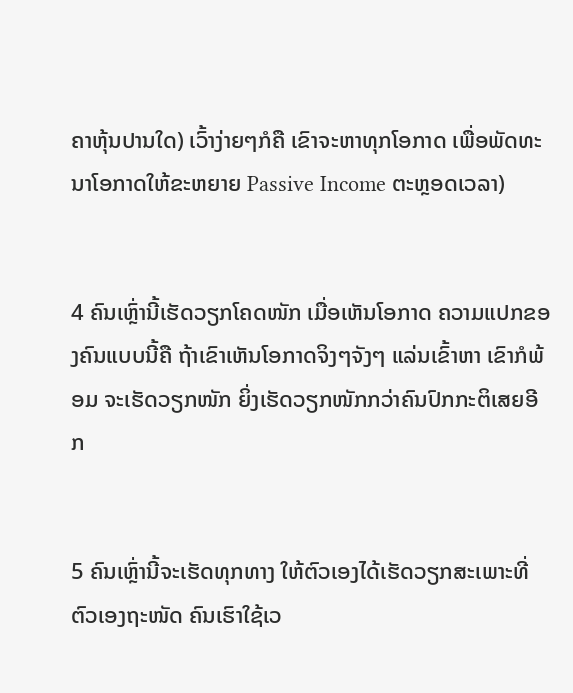ຄາຫຸ້ນປານໃດ) ເວົ້າງ່າຍໆກໍຄື ເຂົາຈະຫາທຸກໂອກາດ ເພື່ອພັດທະນາໂອກາດໃຫ້ຂະຫຍາຍ Passive Income ຕະຫຼອດເວລາ)


4 ຄົນເຫຼົ່ານີ້ເຮັດວຽກໂຄດໜັກ ເມື່ອເຫັນໂອກາດ ຄວາມແປກຂອງຄົນແບບນີ້ຄື ຖ້າເຂົາເຫັນໂອກາດຈິງໆຈັງໆ ແລ່ນເຂົ້າຫາ ເຂົາກໍພ້ອມ ຈະເຮັດວຽກໜັກ ຍິ່ງເຮັດວຽກໜັກກວ່າຄົນປົກກະຕິເສຍອີກ


5 ຄົນເຫຼົ່ານີ້ຈະເຮັດທຸກທາງ ໃຫ້ຕົວເອງໄດ້ເຮັດວຽກສະເພາະທີ່ຕົວເອງຖະໜັດ ຄົນເຮົາໃຊ້ເວ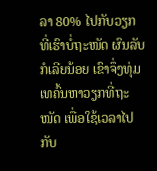ລາ 80% ໄປກັບວຽກ ທີ່ເຮົາບໍ່ຖະໜັດ ຜົນລັບກໍເລີຍນ້ອຍ ເຂົາຈຶ່ງທຸ່ມເທຄົ້ນຫາວຽກທີ່ຖະໜັດ ເພື່ອໃຊ້ເວລາໄປກັບ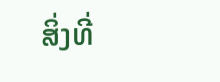ສິ່ງທີ່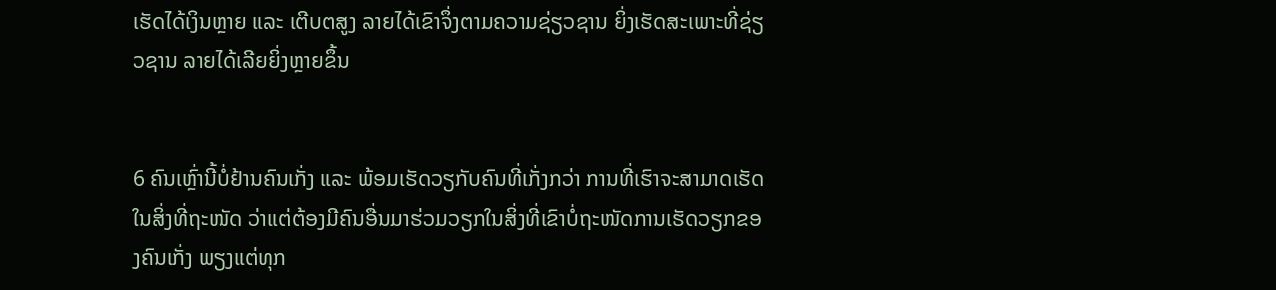ເຮັດໄດ້ເງິນຫຼາຍ ແລະ ເຕີບຕສູງ ລາຍໄດ້ເຂົາຈຶ່ງຕາມຄວາມຊ່ຽວຊານ ຍິ່ງເຮັດສະເພາະທີ່ຊ່ຽວຊານ ລາຍໄດ້ເລີຍຍິ່ງຫຼາຍຂຶ້ນ


6 ຄົນເຫຼົ່ານີ້ບໍ່ຢ້ານຄົນເກັ່ງ ແລະ ພ້ອມເຮັດວຽກັບຄົນທີ່ເກັ່ງກວ່າ ການທີ່ເຮົາຈະສາມາດເຮັດໃນສິ່ງທີ່ຖະໜັດ ວ່າແຕ່ຕ້ອງມີຄົນອື່ນມາຮ່ວມວຽກໃນສິ່ງທີ່ເຂົາບໍ່ຖະໜັດການເຮັດວຽກຂອງຄົນເກັ່ງ ພຽງແຕ່ທຸກ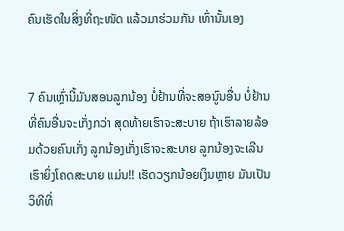ຄົນເຮັດໃນສິ່ງທີ່ຖະໜັດ ແລ້ວມາຮ່ວມກັນ ເທົ່ານັ້ນເອງ


7 ຄົນເຫຼົ່ານີ້ມັນສອນລູກນ້ອງ ບໍ່ຢ້ານທີ່ຈະສອນູົນອື່ນ ບໍ່ຢ້ານທີ່ຄົນອື່ນຈະເກັ່ງກວ່າ ສຸດທ້າຍເຮົາຈະສະບາຍ ຖ້າເຮົາລາຍລ້ອມດ້ວຍຄົນເກັ່ງ ລູກນ້ອງເກັ່ງເຮົາຈະສະບາຍ ລູກນ້ອງຈະເລີນເຮົາຍິ່ງໂຄດສະບາຍ ແມ່ນ!! ເຮັດວຽກນ້ອຍເງິນຫຼາຍ ມັນເປັນວິທີທີ່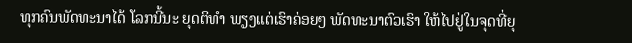ທຸກຄົນພັດທະນາໄດ້ ໂລກນີ້ນະ ຍຸດຕິທຳ ພຽງແຕ່ເຮົາຄ່ອຍໆ ພັດທະນາຕົວເຮົາ ໃຫ້ໄປຢູ່ໃນຈຸດທີ່ຍຸ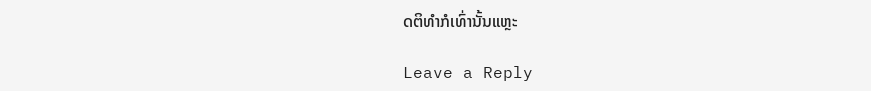ດຕິທຳກໍເທົ່ານັ້ນແຫຼະ

Leave a Reply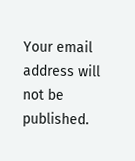Your email address will not be published.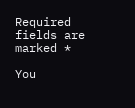Required fields are marked *

You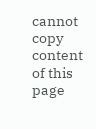cannot copy content of this page